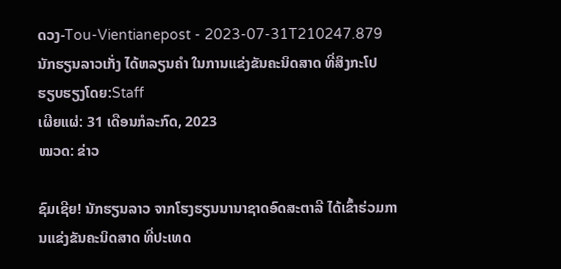ດວງ-Tou-Vientianepost - 2023-07-31T210247.879
ນັກຮຽນລາວເກັ່ງ ໄດ້ຫລຽນຄໍາ ໃນການແຂ່ງຂັນຄະນິດສາດ ທີ່ສິງກະໂປ
ຮຽບຮຽງໂດຍ:Staff
ເຜີຍແຜ່: 31 ເດືອນກໍລະກົດ, 2023
ໝວດ: ຂ່າວ

ຊົມເຊີຍ! ນັກຮຽນລາວ ຈາກໂຮງຮຽນນານາຊາດອົດສະຕາລີ ໄດ້ເຂົ້າຮ່ວມການແຂ່ງຂັນຄະນິດສາດ ທີ່ປະເທດ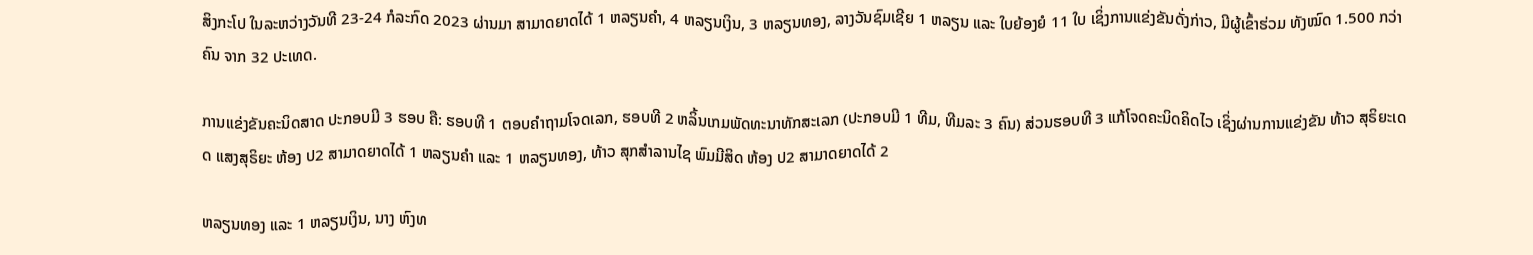ສິງກະໂປ ໃນລະຫວ່າງວັນທີ 23-24 ກໍລະກົດ 2023 ຜ່ານມາ ສາມາດຍາດໄດ້ 1 ຫລຽນຄຳ, 4 ຫລຽນເງິນ, 3 ຫລຽນທອງ, ລາງວັນຊົມເຊີຍ 1 ຫລຽນ ແລະ ໃບຍ້ອງຍໍ 11 ໃບ ເຊິ່ງການແຂ່ງຂັນດັ່ງກ່າວ, ມີຜູ້ເຂົ້າຮ່ວມ ທັງໝົດ 1.500 ກວ່າຄົນ ຈາກ 32 ປະເທດ.

ການແຂ່ງຂັນຄະນິດສາດ ປະກອບມີ 3 ຮອບ ຄື: ຮອບທີ 1 ຕອບຄຳຖາມໂຈດເລກ, ຮອບທີ 2 ຫລິ້ນເກມພັດທະນາທັກສະເລກ (ປະກອບມີ 1 ທີມ, ທີມລະ 3 ຄົນ) ສ່ວນຮອບທີ 3 ແກ້ໂຈດຄະນິດຄິດໄວ ເຊິ່ງຜ່ານການແຂ່ງຂັນ ທ້າວ ສຸຣິຍະເດດ ແສງສຸຣິຍະ ຫ້ອງ ປ2 ສາມາດຍາດໄດ້ 1 ຫລຽນຄໍາ ແລະ 1 ຫລຽນທອງ, ທ້າວ ສຸກສໍາລານໄຊ ພົມມີສິດ ຫ້ອງ ປ2 ສາມາດຍາດໄດ້ 2

ຫລຽນທອງ ແລະ 1 ຫລຽນເງິນ, ນາງ ຫົງທ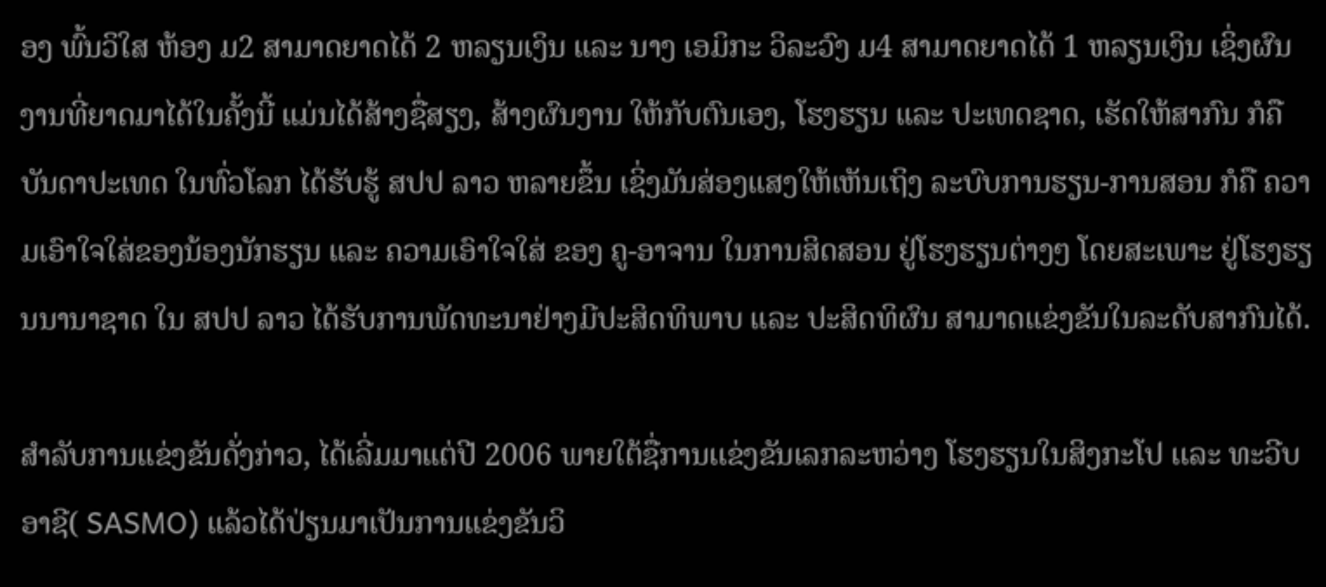ອງ ພົ້ນວິໃສ ຫ້ອງ ມ2 ສາມາດຍາດໄດ້ 2 ຫລຽນເງິນ ແລະ ນາງ ເອມິກະ ວິລະວົງ ມ4 ສາມາດຍາດໄດ້ 1 ຫລຽນເງິນ ເຊິ່ງຜົນງານທີ່ຍາດມາໄດ້ໃນຄັ້ງນີ້ ແມ່ນໄດ້ສ້າງຊື່ສຽງ, ສ້າງຜົນງານ ໃຫ້ກັບຕົນເອງ, ໂຮງຮຽນ ແລະ ປະເທດຊາດ, ເຮັດໃຫ້ສາກົນ ກໍຄື ບັນດາປະເທດ ໃນທົ່ວໂລກ ໄດ້ຮັບຮູ້ ສປປ ລາວ ຫລາຍຂຶ້ນ ເຊິ່ງມັນສ່ອງແສງໃຫ້ເຫັນເຖິງ ລະບົບການຮຽນ-ການສອນ ກໍຄື ຄວາມເອົາໃຈໃສ່ຂອງນ້ອງນັກຮຽນ ແລະ ຄວາມເອົາໃຈໃສ່ ຂອງ ຄູ-ອາຈານ ໃນການສິດສອນ ຢູ່ໂຮງຮຽນຕ່າງໆ ໂດຍສະເພາະ ຢູ່ໂຮງຮຽນນານາຊາດ ໃນ ສປປ ລາວ ໄດ້ຮັບການພັດທະນາຢ່າງມີປະສິດທິພາບ ແລະ ປະສິດທິຜົນ ສາມາດແຂ່ງຂັນໃນລະດັບສາກົນໄດ້.

ສຳລັບການແຂ່ງຂັນດັ່ງກ່າວ, ໄດ້ເລີ່ມມາແຕ່ປີ 2006 ພາຍໃຕ້ຊື່ການເເຂ່ງຂັນເລກລະຫວ່າງ ໂຮງຮຽນໃນສິງກະໂປ ເເລະ ທະວີບອາຊີ( SASMO) ແລ້ວໄດ້ປ່ຽນມາເປັນການແຂ່ງຂັນວິ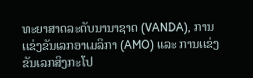ທະຍາສາດລະດັບນານາຊາດ (VANDA), ການເເຂ່ງຂັນເລກອາເມລິກາ (AMO) ແລະ ການເເຂ່ງຂັນເລກສິງກະໂປ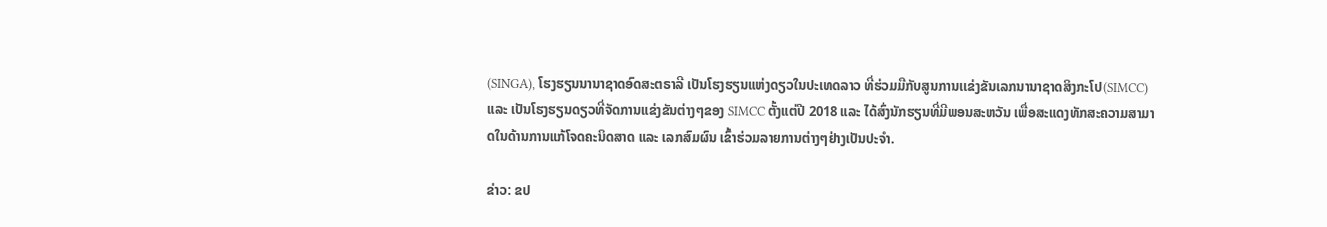(SINGA), ໂຮງຮຽນນານາຊາດອົດສະຕຣາລີ ເປັນໂຮງຮຽນແຫ່ງດຽວໃນປະເທດລາວ ທີ່ຮ່ວມມືກັບສູນການເເຂ່ງຂັນເລກນານາຊາດສິງກະໂປ(SIMCC) ແລະ ເປັນໂຮງຮຽນດຽວທີ່ຈັດການແຂ່ງຂັນຕ່າງໆຂອງ SIMCC ຕັ້ງແຕ່ປີ 2018 ແລະ ໄດ້ສົ່ງນັກຮຽນທີ່ມີພອນສະຫວັນ ເພື່ອສະແດງທັກສະຄວາມສາມາດໃນດ້ານການແກ້ໂຈດຄະນິດສາດ ແລະ ເລກສົມຜົນ ເຂົ້າຮ່ວມລາຍການຕ່າງໆຢ່າງເປັນປະຈໍາ.

ຂ່າວ: ຂປ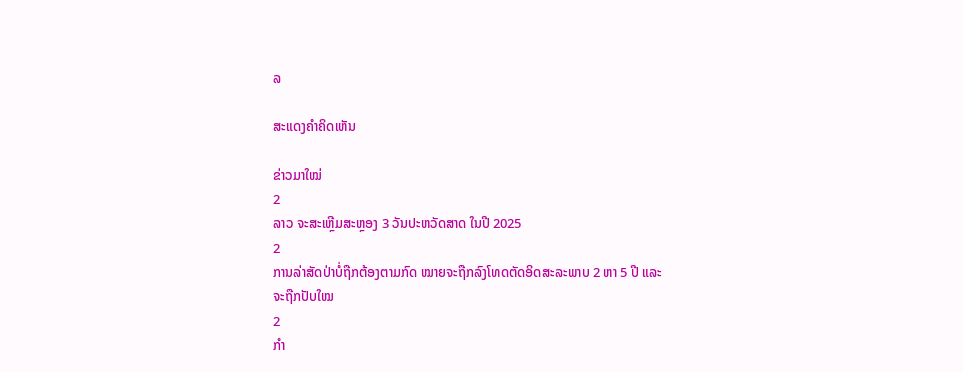ລ

ສະແດງຄຳຄິດເຫັນ

ຂ່າວມາໃໝ່
2
ລາວ ຈະສະເຫຼີມສະຫຼອງ 3 ວັນປະຫວັດສາດ ໃນປີ 2025
2
ການລ່າສັດປ່າບໍ່ຖືກຕ້ອງຕາມກົດ ໝາຍຈະຖືກລົງໂທດຕັດອິດສະລະພາບ 2 ຫາ 5 ປີ ແລະ ຈະຖືກປັບໃໝ
2
ກຳ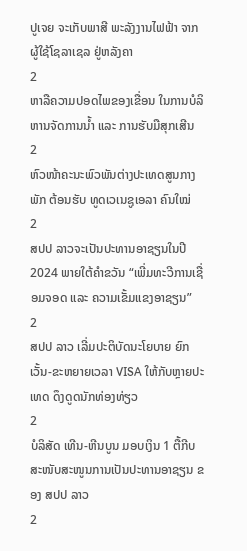ປູເຈຍ ຈະເກັບພາສີ ພະລັງງານໄຟຟ້າ ຈາກ ຜູ້ໃຊ້ໂຊລາເຊລ ຢູ່ຫລັງຄາ
2
ຫາລືຄວາມປອດໄພຂອງເຂື່ອນ ໃນການບໍລິຫານຈັດການນໍ້າ ແລະ ການຮັບມືສຸກເສີນ
2
ຫົວໜ້າຄະນະພົວພັນຕ່າງປະເທດສູນກາງພັກ ຕ້ອນຮັບ ທູດເວເນຊູເອລາ ຄົນໃໝ່
2
ສປປ ລາວຈະເປັນປະທານອາຊຽນໃນປີ 2024 ພາຍໃຕ້ຄໍາຂວັນ “ເພີ່ມທະວີການເຊື່ອມຈອດ ແລະ ຄວາມເຂັ້ມແຂງອາຊຽນ”
2
ສປປ ລາວ ເລີ່ມປະຕິບັດນະໂຍບາຍ ຍົກເວັ້ນ-ຂະຫຍາຍເວລາ VISA ໃຫ້ກັບຫຼາຍປະເທດ ດຶງດູດນັກທ່ອງທ່ຽວ
2
ບໍລິສັດ ເທີນ-ຫີນບູນ ມອບເງິນ 1 ຕື້ກີບ ສະໜັບສະໜູນການເປັນປະທານອາຊຽນ ຂອງ ສປປ ລາວ
2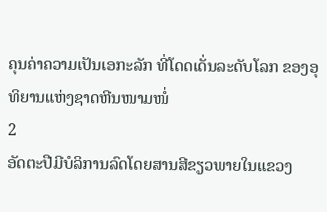ຄຸນຄ່າຄວາມເປັນເອກະລັກ ທີ່ໂດດເດັ່ນລະດັບໂລກ ຂອງອຸທິຍານແຫ່ງຊາດຫີນໜາມໜໍ່
2
ອັດຕະປືມີບໍລິການລົດໂດຍສານສີຂຽວພາຍໃນແຂວງ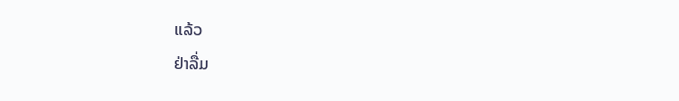ແລ້ວ
ຢ່າລື່ມ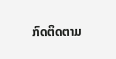ກົດຕິດຕາມ